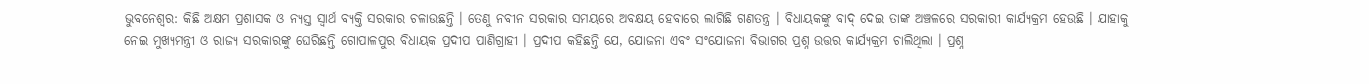ଭୁବନେଶ୍ବର: କିଛି ଅକ୍ଷମ ପ୍ରଶାସକ ଓ ନ୍ୟସ୍ତ ସ୍ୱାର୍ଥ ବ୍ୟକ୍ତି ସରକାର ଚଳାଉଛନ୍ତି । ତେଣୁ ନବୀନ ସରକାର ସମୟରେ ଅବକ୍ଷୟ ହେବାରେ ଲାଗିଛି ଗଣତନ୍ତ୍ର । ବିଧାୟକଙ୍କୁ ବାଦ୍ ଦେଇ ତାଙ୍କ ଅଞ୍ଚଳରେ ସରକାରୀ କାର୍ଯ୍ୟକ୍ରମ ହେଉଛି । ଯାହାକୁ ନେଇ ମୁଖ୍ୟମନ୍ତ୍ରୀ ଓ ରାଜ୍ୟ ସରକାରଙ୍କୁ ଘେରିଛନ୍ତି ଗୋପାଳପୁର ବିଧାୟକ ପ୍ରଦୀପ ପାଣିଗ୍ରାହୀ । ପ୍ରଦୀପ କହିଛନ୍ତି ଯେ, ଯୋଜନା ଏବଂ ସଂଯୋଜନା ବିଭାଗର ପ୍ରଶ୍ନ ଉତ୍ତର କାର୍ଯ୍ୟକ୍ରମ ଚାଲିଥିଲା । ପ୍ରଶ୍ନ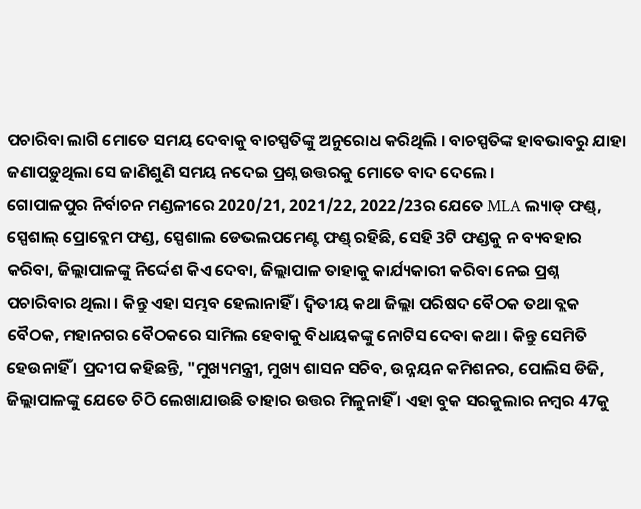ପଚାରିବା ଲାଗି ମୋତେ ସମୟ ଦେବାକୁ ବାଚସ୍ପତିଙ୍କୁ ଅନୁରୋଧ କରିଥିଲି । ବାଚସ୍ପତିଙ୍କ ହାବଭାବରୁ ଯାହା ଜଣାପଡ଼ୁଥିଲା ସେ ଜାଣିଶୁଣି ସମୟ ନଦେଇ ପ୍ରଶ୍ନ ଉତ୍ତରକୁ ମୋତେ ବାଦ ଦେଲେ ।
ଗୋପାଳପୁର ନିର୍ବାଚନ ମଣ୍ଡଳୀରେ 2020/21, 2021/22, 2022/23ର ଯେତେ MLA ଲ୍ୟାଡ୍ ଫଣ୍ଡ୍, ସ୍ପେଶାଲ୍ ପ୍ରୋବ୍ଲେମ ଫଣ୍ଡ, ସ୍ପେଶାଲ ଡେଭଲପମେଣ୍ଟ ଫଣ୍ଡ୍ ରହିଛି, ସେହି 3ଟି ଫଣ୍ଡକୁ ନ ବ୍ୟବହାର କରିବା, ଜିଲ୍ଲାପାଳଙ୍କୁ ନିର୍ଦ୍ଦେଶ କିଏ ଦେବା, ଜିଲ୍ଲାପାଳ ତାହାକୁ କାର୍ଯ୍ୟକାରୀ କରିବା ନେଇ ପ୍ରଶ୍ନ ପଚାରିବାର ଥିଲା । କିନ୍ତୁ ଏହା ସମ୍ଭବ ହେଲାନାହିଁ । ଦ୍ଵିତୀୟ କଥା ଜିଲ୍ଲା ପରିଷଦ ବୈଠକ ତଥା ବ୍ଲକ ବୈଠକ, ମହାନଗର ବୈଠକରେ ସାମିଲ ହେବାକୁ ବିଧାୟକଙ୍କୁ ନୋଟିସ ଦେବା କଥା । କିନ୍ତୁ ସେମିତି ହେଉନାହିଁ । ପ୍ରଦୀପ କହିଛନ୍ତି, "ମୁଖ୍ୟମନ୍ତ୍ରୀ, ମୁଖ୍ୟ ଶାସନ ସଚିବ, ଉନ୍ନୟନ କମିଶନର, ପୋଲିସ ଡିଜି, ଜିଲ୍ଲାପାଳଙ୍କୁ ଯେତେ ଚିଠି ଲେଖାଯାଉଛି ତାହାର ଉତ୍ତର ମିଳୁନାହିଁ । ଏହା ବୁକ ସରକୁଲାର ନମ୍ବର 47କୁ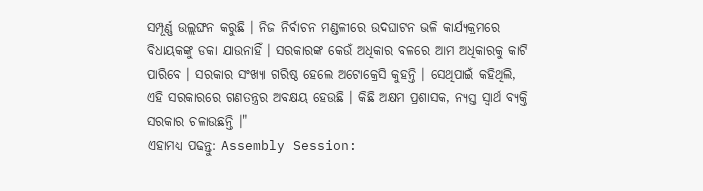ସମ୍ପୂର୍ଣ୍ଣ ଉଲ୍ଲଙ୍ଘନ କରୁଛି । ନିଜ ନିର୍ବାଚନ ମଣ୍ଡଳୀରେ ଉଦଘାଟନ ଭଳି କାର୍ଯ୍ୟକ୍ରମରେ ବିଧାୟକଙ୍କୁ ଡକା ଯାଉନାହିଁ । ସରକାରଙ୍କ କେଉଁ ଅଧିକାର ବଳରେ ଆମ ଅଧିକାରକୁ କାଟି ପାରିବେ । ସରକାର ସଂଖ୍ୟା ଗରିଷ୍ଠ ହେଲେ ଅଟୋକ୍ରେସି କୁହନ୍ତି । ସେଥିପାଇଁ କହିଥିଲି, ଏହି ସରକାରରେ ଗଣତନ୍ତ୍ରର ଅବକ୍ଷୟ ହେଉଛି । କିଛି ଅକ୍ଷମ ପ୍ରଶାସକ, ନ୍ୟସ୍ତ ସ୍ୱାର୍ଥ ବ୍ୟକ୍ତି ସରକାର ଚଳାଉଛନ୍ତି ।"
ଏହାମଧ୍ୟ ପଢନ୍ତୁ: Assembly Session: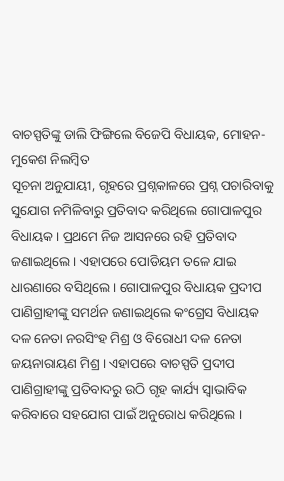ବାଚସ୍ପତିଙ୍କୁ ଡାଲି ଫିଙ୍ଗିଲେ ବିଜେପି ବିଧାୟକ, ମୋହନ-ମୁକେଶ ନିଲମ୍ବିତ
ସୂଚନା ଅନୁଯାୟୀ, ଗୃହରେ ପ୍ରଶ୍ନକାଳରେ ପ୍ରଶ୍ନ ପଚାରିବାକୁ ସୁଯୋଗ ନମିଳିବାରୁ ପ୍ରତିବାଦ କରିଥିଲେ ଗୋପାଳପୁର ବିଧାୟକ । ପ୍ରଥମେ ନିଜ ଆସନରେ ରହି ପ୍ରତିବାଦ ଜଣାଇଥିଲେ । ଏହାପରେ ପୋଡିୟମ ତଳେ ଯାଇ ଧାରଣାରେ ବସିଥିଲେ । ଗୋପାଳପୁର ବିଧାୟକ ପ୍ରଦୀପ ପାଣିଗ୍ରାହୀଙ୍କୁ ସମର୍ଥନ ଜଣାଇଥିଲେ କଂଗ୍ରେସ ବିଧାୟକ ଦଳ ନେତା ନରସିଂହ ମିଶ୍ର ଓ ବିରୋଧୀ ଦଳ ନେତା ଜୟନାରାୟଣ ମିଶ୍ର । ଏହାପରେ ବାଚସ୍ପତି ପ୍ରଦୀପ ପାଣିଗ୍ରାହୀଙ୍କୁ ପ୍ରତିବାଦରୁ ଉଠି ଗୃହ କାର୍ଯ୍ୟ ସ୍ୱାଭାବିକ କରିବାରେ ସହଯୋଗ ପାଇଁ ଅନୁରୋଧ କରିଥିଲେ ।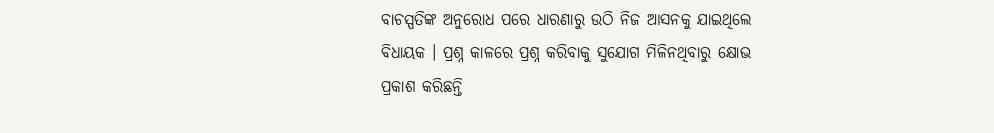ବାଚସ୍ପତିଙ୍କ ଅନୁରୋଧ ପରେ ଧାରଣାରୁ ଉଠି ନିଜ ଆସନକୁ ଯାଇଥିଲେ ବିଧାୟକ । ପ୍ରଶ୍ନ କାଳରେ ପ୍ରଶ୍ନ କରିବାକୁ ସୁଯୋଗ ମିଳିନଥିବାରୁ କ୍ଷୋଭ ପ୍ରକାଶ କରିଛନ୍ତି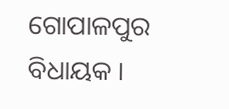ଗୋପାଳପୁର ବିଧାୟକ ।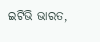ଇଟିଭି ଭାରତ,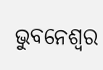ଭୁବନେଶ୍ବର